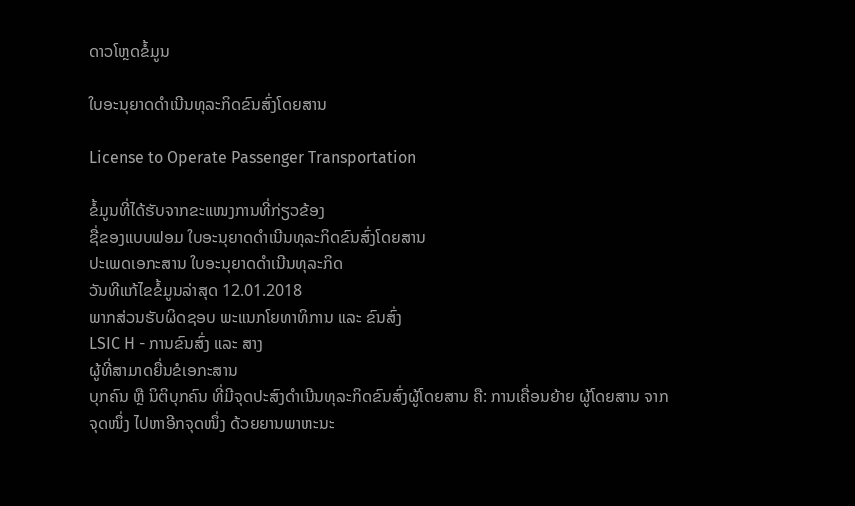ດາວໂຫຼດຂໍ້ມູນ

ໃບອະນຸຍາດດໍາເນີນທຸລະກິດຂົນສົ່ງໂດຍສານ

License to Operate Passenger Transportation

ຂໍ້ມູນທີ່ໄດ້ຮັບຈາກຂະແໜງການທີ່ກ່ຽວຂ້ອງ
ຊື່ຂອງແບບຟອມ ໃບອະນຸຍາດດໍາເນີນທຸລະກິດຂົນສົ່ງໂດຍສານ
ປະເພດເອກະສານ ໃບອະນຸຍາດດໍາເນີນທຸລະກິດ
ວັນທີແກ້ໄຂຂໍ້ມູນລ່າສຸດ 12.01.2018
ພາກສ່ວນຮັບຜິດຊອບ ພະແນກໂຍທາທິການ ແລະ ຂົນສົ່ງ
LSIC H - ການຂົນສົ່ງ ແລະ ສາງ
ຜູ້ທີ່ສາມາດຍື່ນຂໍເອກະສານ
ບຸກຄົນ ຫຼື ນິຕິບຸກຄົນ ທີ່ມີຈຸດປະສົງດໍາເນີນທຸລະກິດຂົນສົ່ງຜູ້ໂດຍສານ ຄື: ການເຄື່ອນຍ້າຍ ຜູ້ໂດຍສານ ຈາກຈຸດໜຶ່ງ ໄປຫາອີກຈຸດໜຶ່ງ ດ້ວຍຍານພາຫະນະ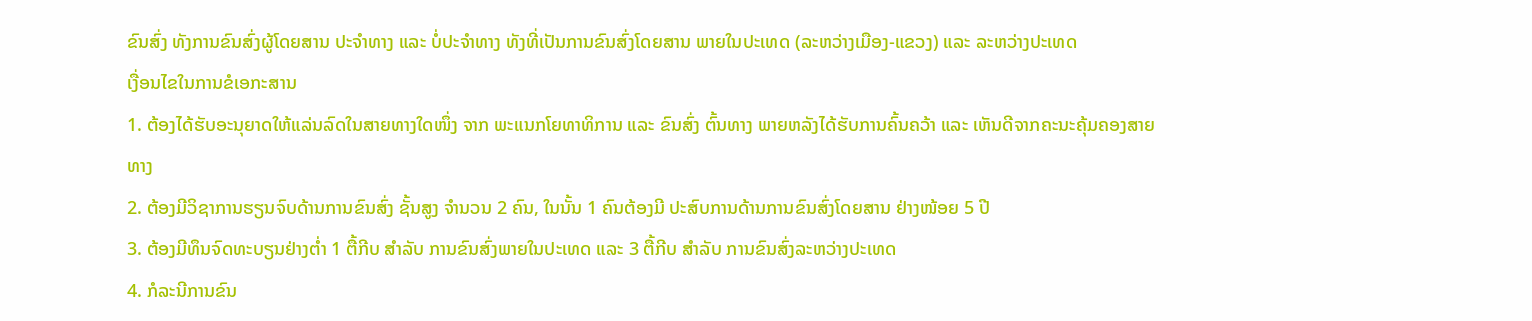ຂົນສົ່ງ ທັງການຂົນສົ່ງຜູ້ໂດຍສານ ປະຈໍາທາງ ແລະ ບໍ່ປະຈໍາທາງ ທັງທີ່ເປັນການຂົນສົ່ງໂດຍສານ ພາຍໃນປະເທດ (ລະຫວ່າງເມືອງ-ແຂວງ) ແລະ ລະຫວ່າງປະເທດ
ເງື່ອນໄຂໃນການຂໍເອກະສານ
1. ຕ້ອງໄດ້ຮັບອະນຸຍາດໃຫ້ແລ່ນລົດໃນສາຍທາງໃດໜຶ່ງ ຈາກ ພະແນກໂຍທາທິການ ແລະ ຂົນສົ່ງ ຕົ້ນທາງ ພາຍຫລັງໄດ້ຮັບການຄົ້ນຄວ້າ ແລະ ເຫັນດີຈາກຄະນະຄຸ້ມຄອງສາຍທາງ
2. ຕ້ອງມີວິຊາການຮຽນຈົບດ້ານການຂົນສົ່ງ ຊັ້ນສູງ ຈໍານວນ 2 ຄົນ, ໃນນັ້ນ 1 ຄົນຕ້ອງມີ ປະສົບການດ້ານການຂົນສົ່ງໂດຍສານ ຢ່າງໜ້ອຍ 5 ປີ
3. ຕ້ອງມີທຶນຈົດທະບຽນຢ່າງຕໍ່າ 1 ຕື້ກີບ ສໍາລັບ ການຂົນສົ່ງພາຍໃນປະເທດ ແລະ 3 ຕື້ກີບ ສໍາລັບ ການຂົນສົ່ງລະຫວ່າງປະເທດ
4. ກໍລະນີການຂົນ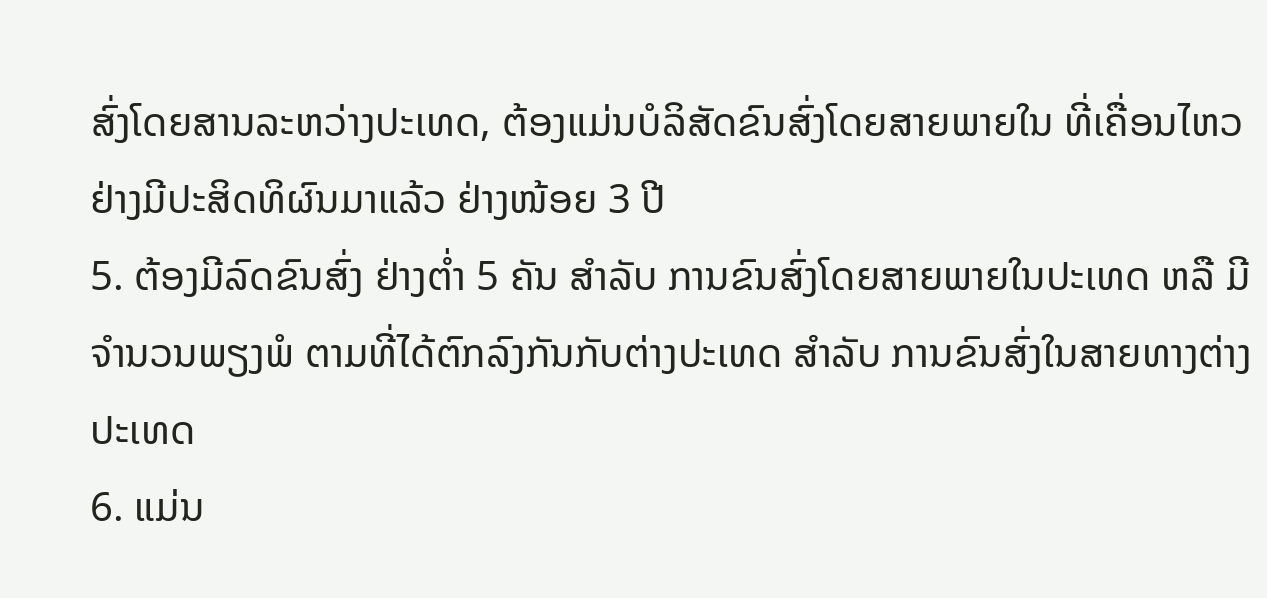ສົ່ງໂດຍສານລະຫວ່າງປະເທດ, ຕ້ອງແມ່ນບໍລິສັດຂົນສົ່ງໂດຍສາຍພາຍໃນ ທີ່ເຄື່ອນໄຫວຢ່າງມີປະສິດທິຜົນມາແລ້ວ ຢ່າງໜ້ອຍ 3 ປີ
5. ຕ້ອງມີລົດຂົນສົ່ງ ຢ່າງຕໍ່າ 5 ຄັນ ສໍາລັບ ການຂົນສົ່ງໂດຍສາຍພາຍໃນປະເທດ ຫລື ມີຈໍານວນພຽງພໍ ຕາມທີ່ໄດ້ຕົກລົງກັນກັບຕ່າງປະເທດ ສໍາລັບ ການຂົນສົ່ງໃນສາຍທາງຕ່າງປະເທດ
6. ແມ່ນ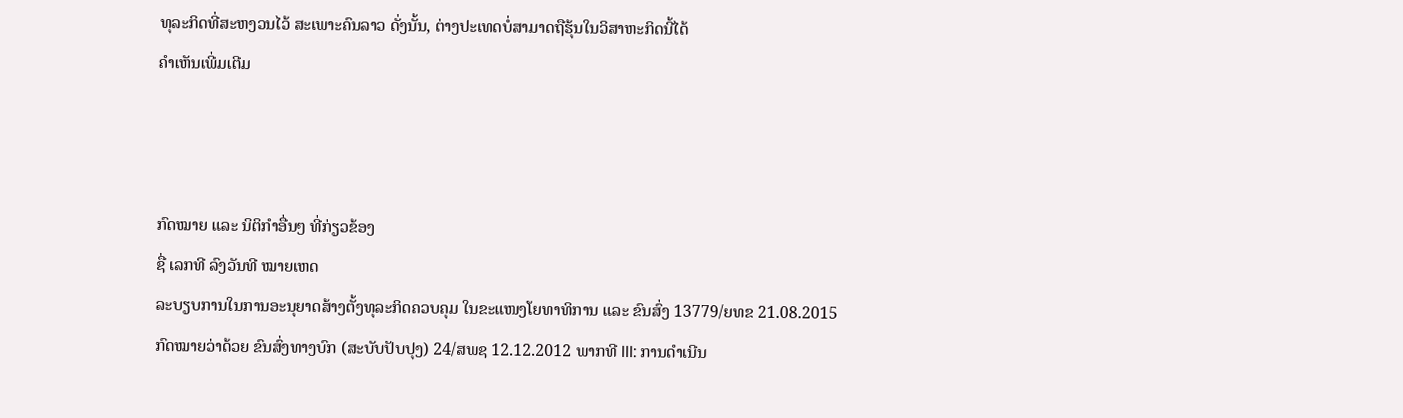ທຸລະກິດທີ່ສະຫງວນໄວ້ ສະເພາະຄົນລາວ ດັ່ງນັ້ນ, ຕ່າງປະເທດບໍ່ສາມາດຖືຮຸ້ນໃນວິສາຫະກິດນີ້ໄດ້
ຄໍາເຫັນເພີ່ມເຕີມ



ກົດໝາຍ ແລະ ນິຕິກໍາອື່ນໆ ທີ່ກ່ຽວຂ້ອງ
ຊື່ ເລກທີ ລົງວັນທີ ໝາຍເຫດ
ລະບຽບການໃນການອະນຸຍາດສ້າງຕັ້ງທຸລະກິດຄວບຄຸມ ໃນຂະແໜງໂຍທາທິການ ແລະ ຂົນສົ່ງ 13779/ຍທຂ 21.08.2015
ກົດໝາຍວ່າດ້ວຍ ຂົນສົ່ງທາງບົກ (ສະບັບປັບປຸງ) 24/ສພຊ 12.12.2012 ພາກທີ III: ການດຳເນີນ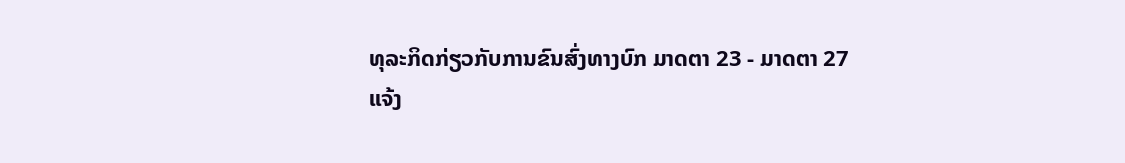ທຸລະກິດກ່ຽວກັບການຂົນສົ່ງທາງບົກ ມາດຕາ 23 - ມາດຕາ 27
ແຈ້ງ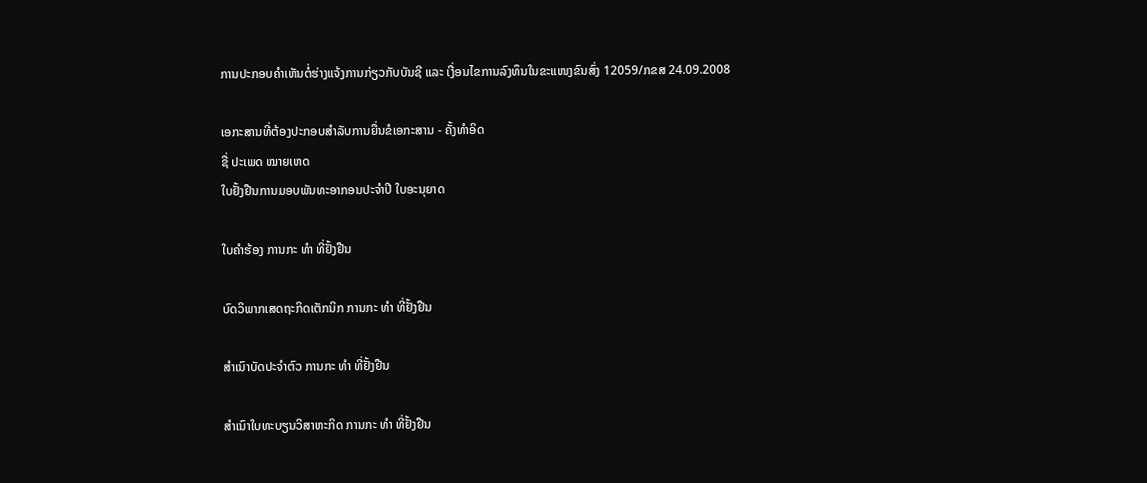ການປະກອບຄຳເຫັນຕໍ່ຮ່າງແຈ້ງການກ່ຽວກັບບັນຊີ ແລະ ເງື່ອນໄຂການລົງທຶນໃນຂະແໜງຂົນສົ່ງ 12059/ກຂສ 24.09.2008

ເອກະສານທີ່ຕ້ອງປະກອບສຳລັບການຍື່ນຂໍເອກະສານ - ຄັ້ງທໍາອິດ
ຊື່ ປະເພດ ໝາຍເຫດ
ໃບຢັ້ງຢືນການມອບພັນທະອາກອນປະຈຳປີ ໃບອະນຸຍາດ

ໃບຄຳຮ້ອງ ການກະ ທຳ ທີ່ຢັ້ງຢືນ

ບົດວິພາກເສດຖະກິດເຕັກນິກ ການກະ ທຳ ທີ່ຢັ້ງຢືນ

ສຳເນົາບັດປະຈຳຕົວ ການກະ ທຳ ທີ່ຢັ້ງຢືນ

ສຳເນົາໃບທະບຽນວິສາຫະກິດ ການກະ ທຳ ທີ່ຢັ້ງຢືນ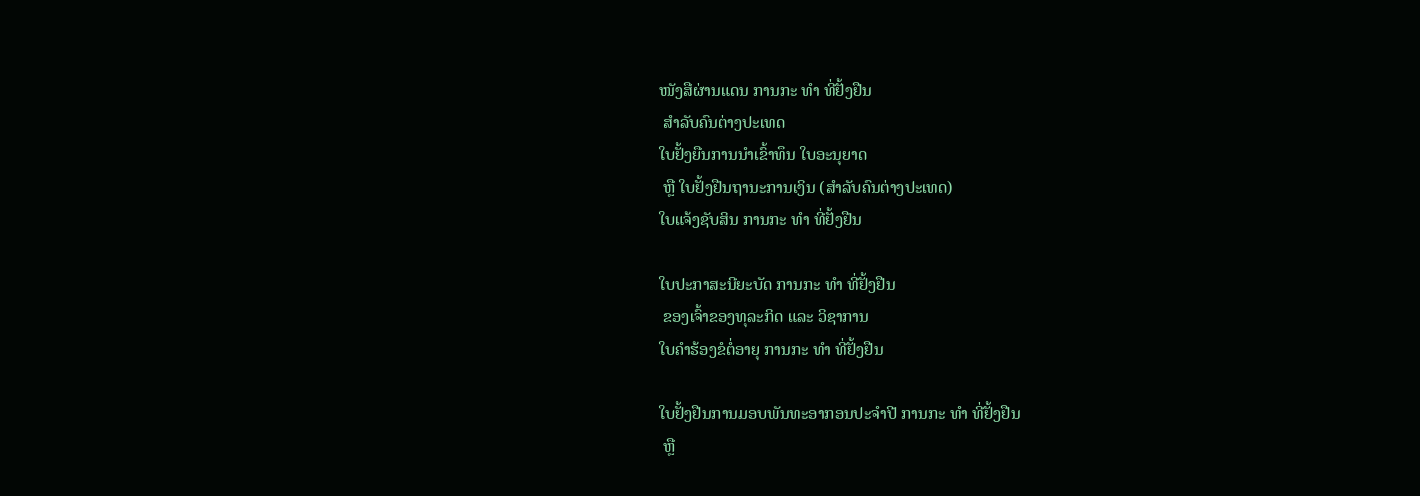ໜັງສືຜ່ານແດນ ການກະ ທຳ ທີ່ຢັ້ງຢືນ
 ສຳລັບຄົນຕ່າງປະເທດ
ໃບຢັ້ງຍືນການນໍາເຂົ້າທຶນ ໃບອະນຸຍາດ
 ຫຼື ໃບຢັ້ງຢືນຖານະການເງິນ (ສຳລັບຄົນຕ່າງປະເທດ)
ໃບແຈ້ງຊັບສິນ ການກະ ທຳ ທີ່ຢັ້ງຢືນ

ໃບປະກາສະນີຍະບັດ ການກະ ທຳ ທີ່ຢັ້ງຢືນ
 ຂອງເຈົ້າຂອງທຸລະກິດ ແລະ ວິຊາການ
ໃບຄຳຮ້ອງຂໍຕໍ່ອາຍຸ ການກະ ທຳ ທີ່ຢັ້ງຢືນ

ໃບຢັ້ງຢືນການມອບພັນທະອາກອນປະຈຳປີ ການກະ ທຳ ທີ່ຢັ້ງຢືນ
 ຫຼື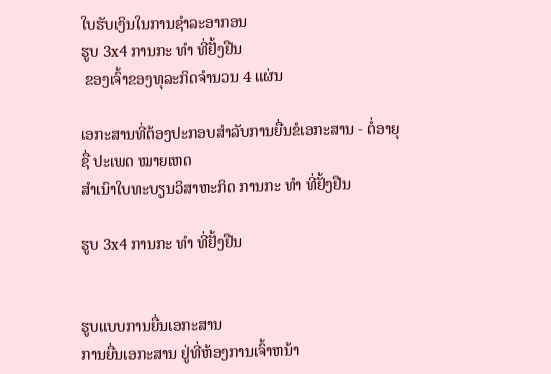ໃບຮັບເງິນໃນການຊຳລະອາກອນ
ຮູບ 3x4 ການກະ ທຳ ທີ່ຢັ້ງຢືນ
 ຂອງເຈົ້າຂອງທຸລະກິດຈຳນວນ 4 ແຜ່ນ

ເອກະສານທີ່ຕ້ອງປະກອບສຳລັບການຍື່ນຂໍເອກະສານ - ຕໍ່ອາຍຸ
ຊື່ ປະເພດ ໝາຍເຫດ
ສຳເນົາໃບທະບຽນວິສາຫະກິດ ການກະ ທຳ ທີ່ຢັ້ງຢືນ

ຮູບ 3x4 ການກະ ທຳ ທີ່ຢັ້ງຢືນ


ຮູບແບບການຍື່ນເອກະສານ
ການຍື່ນເອກະສານ ຢູ່ທີ່ຫ້ອງການເຈົ້າຫນ້າ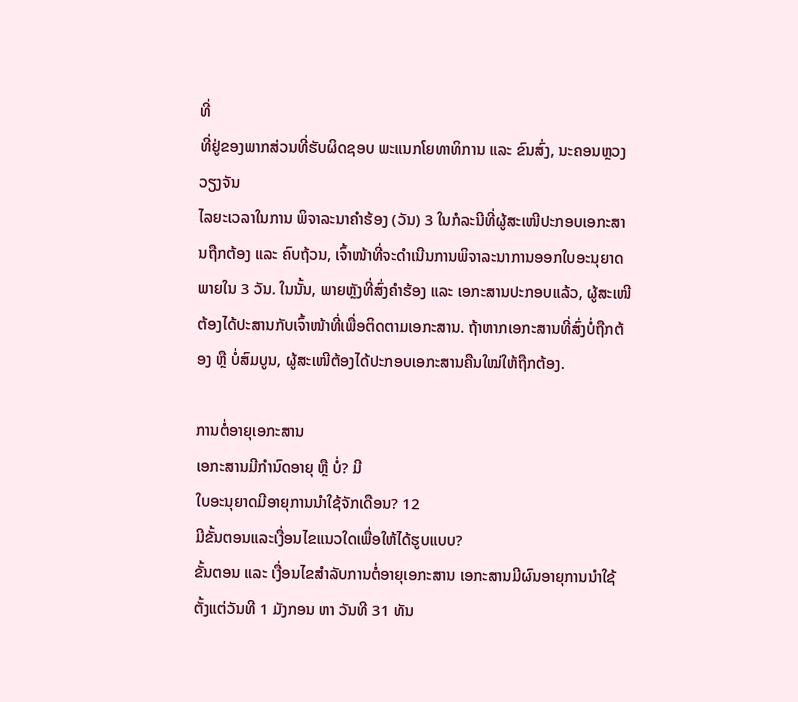ທີ່
ທີ່ຢູ່ຂອງພາກສ່ວນທີ່ຮັບຜິດຊອບ ພະແນກໂຍທາທິການ ແລະ ຂົນສົ່ງ, ນະຄອນຫຼວງວຽງຈັນ
ໄລຍະເວລາໃນການ ພິຈາລະນາຄຳຮ້ອງ (ວັນ) 3 ໃນກໍລະນີທີ່ຜູ້ສະເໜີປະກອບເອກະສານຖືກຕ້ອງ ແລະ ຄົບຖ້ວນ, ເຈົ້າໜ້າທີ່ຈະດຳເນີນການພິຈາລະນາການອອກໃບອະນຸຍາດພາຍໃນ 3 ວັນ. ໃນນັ້ນ, ພາຍຫຼັງທີ່ສົ່ງຄຳຮ້ອງ ແລະ ເອກະສານປະກອບແລ້ວ, ຜູ້ສະເໜີຕ້ອງໄດ້ປະສານກັບເຈົ້າໜ້າທີ່ເພື່ອຕິດຕາມເອກະສານ. ຖ້າຫາກເອກະສານທີ່ສົ່ງບໍ່ຖືກຕ້ອງ ຫຼື ບໍ່ສົມບູນ, ຜູ້ສະເໜີຕ້ອງໄດ້ປະກອບເອກະສານຄືນໃໝ່ໃຫ້ຖືກຕ້ອງ.

ການຕໍ່ອາຍຸເອກະສານ
ເອກະສານມີກຳນົດອາຍຸ ຫຼື ບໍ່? ມີ
ໃບອະນຸຍາດມີອາຍຸການນຳໃຊ້ຈັກເດືອນ? 12
ມີຂັ້ນຕອນແລະເງື່ອນໄຂແນວໃດເພື່ອໃຫ້ໄດ້ຮູບແບບ?
ຂັ້ນຕອນ ແລະ ເງື່ອນໄຂສຳລັບການຕໍ່ອາຍຸເອກະສານ ເອກະສານມີຜົນອາຍຸການນຳໃຊ້ຕັ້ງແຕ່ວັນທີ 1 ມັງກອນ ຫາ ວັນທີ 31 ທັນ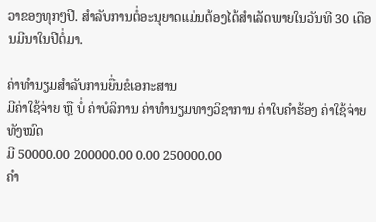ວາຂອງທຸກໆປີ. ສຳລັບການຕໍ່ອະນຸຍາດແມ່ນຕ້ອງໄດ້ສຳເລັດພາຍໃນວັນທີ 30 ເດືອນມີນາໃນປີຕໍ່ມາ.

ຄ່າທຳນຽມສຳລັບການຍື່ນຂໍເອກະສານ
ມີຄ່າໃຊ້ຈ່າຍ ຫຼື ບໍ່ ຄ່າບໍລິການ ຄ່າທຳນຽມທາງວິຊາການ ຄ່າໃບຄຳຮ້ອງ ຄ່າໃຊ້ຈ່າຍທັງໝົດ
ມີ 50000.00 200000.00 0.00 250000.00
ຄຳ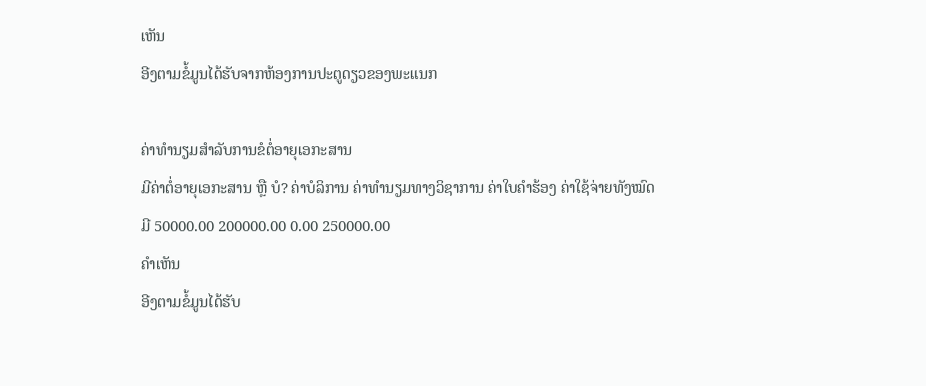ເຫັນ
ອີງຕາມຂໍ້ມູນໄດ້ຮັບຈາກຫ້ອງການປະຕູດຽວຂອງພະແນກ

ຄ່າທຳນຽມສຳລັບການຂໍຕໍ່ອາຍຸເອກະສານ
ມີຄ່າຕໍ່ອາຍຸເອກະສານ ຫຼື ບໍ? ຄ່າບໍລິການ ຄ່າທຳນຽມທາງວິຊາການ ຄ່າໃບຄຳຮ້ອງ ຄ່າໃຊ້ຈ່າຍທັງໝົດ
ມີ 50000.00 200000.00 0.00 250000.00
ຄຳເຫັນ
ອີງຕາມຂໍ້ມູນໄດ້ຮັບ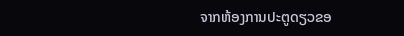ຈາກຫ້ອງການປະຕູດຽວຂອ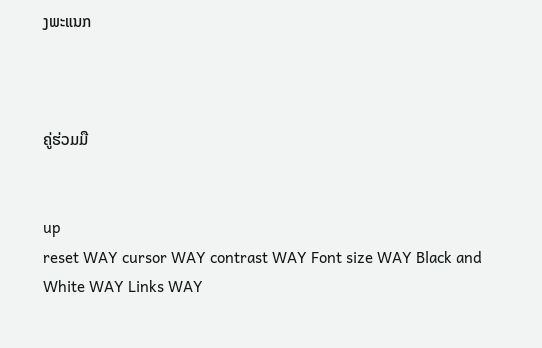ງພະແນກ



ຄູ່ຮ່ວມມື


up
reset WAY cursor WAY contrast WAY Font size WAY Black and White WAY Links WAY